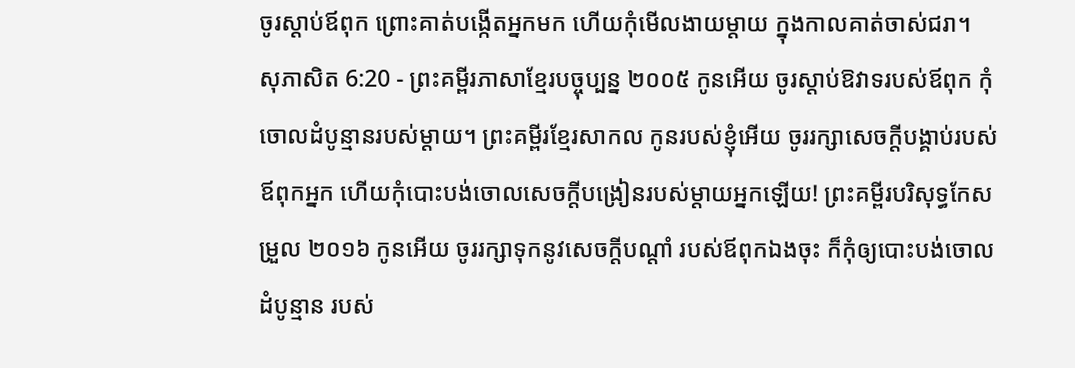ចូរស្ដាប់ឪពុក ព្រោះគាត់បង្កើតអ្នកមក ហើយកុំមើលងាយម្ដាយ ក្នុងកាលគាត់ចាស់ជរា។
សុភាសិត 6:20 - ព្រះគម្ពីរភាសាខ្មែរបច្ចុប្បន្ន ២០០៥ កូនអើយ ចូរស្ដាប់ឱវាទរបស់ឪពុក កុំចោលដំបូន្មានរបស់ម្ដាយ។ ព្រះគម្ពីរខ្មែរសាកល កូនរបស់ខ្ញុំអើយ ចូររក្សាសេចក្ដីបង្គាប់របស់ឪពុកអ្នក ហើយកុំបោះបង់ចោលសេចក្ដីបង្រៀនរបស់ម្ដាយអ្នកឡើយ! ព្រះគម្ពីរបរិសុទ្ធកែសម្រួល ២០១៦ កូនអើយ ចូររក្សាទុកនូវសេចក្ដីបណ្ដាំ របស់ឪពុកឯងចុះ ក៏កុំឲ្យបោះបង់ចោលដំបូន្មាន របស់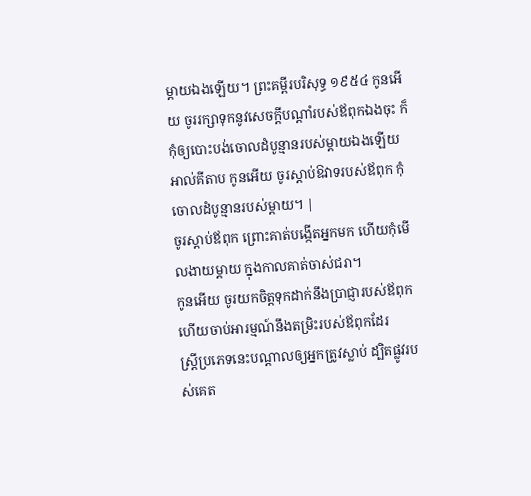ម្តាយឯងឡើយ។ ព្រះគម្ពីរបរិសុទ្ធ ១៩៥៤ កូនអើយ ចូររក្សាទុកនូវសេចក្ដីបណ្តាំរបស់ឪពុកឯងចុះ ក៏កុំឲ្យបោះបង់ចោលដំបូន្មានរបស់ម្តាយឯងឡើយ អាល់គីតាប កូនអើយ ចូរស្ដាប់ឱវាទរបស់ឪពុក កុំចោលដំបូន្មានរបស់ម្ដាយ។ |
ចូរស្ដាប់ឪពុក ព្រោះគាត់បង្កើតអ្នកមក ហើយកុំមើលងាយម្ដាយ ក្នុងកាលគាត់ចាស់ជរា។
កូនអើយ ចូរយកចិត្តទុកដាក់នឹងប្រាជ្ញារបស់ឪពុក ហើយចាប់អារម្មណ៍នឹងតម្រិះរបស់ឪពុកដែរ
ស្ត្រីប្រភេទនេះបណ្ដាលឲ្យអ្នកត្រូវស្លាប់ ដ្បិតផ្លូវរបស់គេត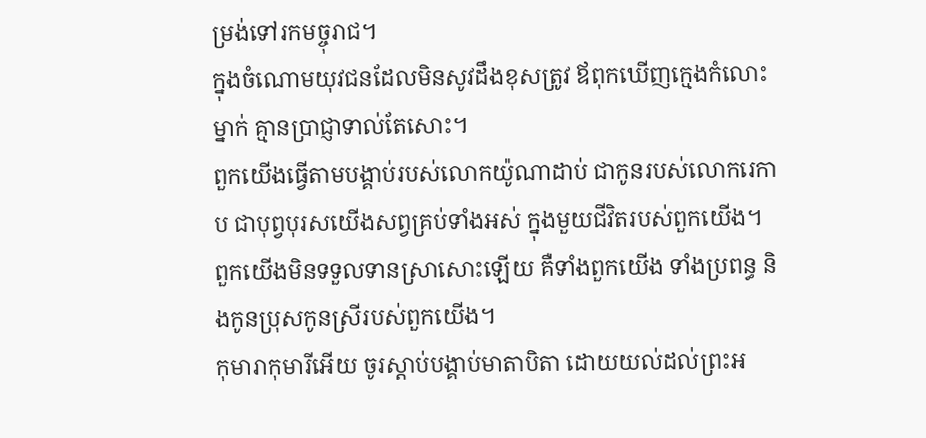ម្រង់ទៅរកមច្ចុរាជ។
ក្នុងចំណោមយុវជនដែលមិនសូវដឹងខុសត្រូវ ឪពុកឃើញក្មេងកំលោះម្នាក់ គ្មានប្រាជ្ញាទាល់តែសោះ។
ពួកយើងធ្វើតាមបង្គាប់របស់លោកយ៉ូណាដាប់ ជាកូនរបស់លោករេកាប ជាបុព្វបុរសយើងសព្វគ្រប់ទាំងអស់ ក្នុងមួយជីវិតរបស់ពួកយើង។ ពួកយើងមិនទទួលទានស្រាសោះឡើយ គឺទាំងពួកយើង ទាំងប្រពន្ធ និងកូនប្រុសកូនស្រីរបស់ពួកយើង។
កុមារាកុមារីអើយ ចូរស្ដាប់បង្គាប់មាតាបិតា ដោយយល់ដល់ព្រះអ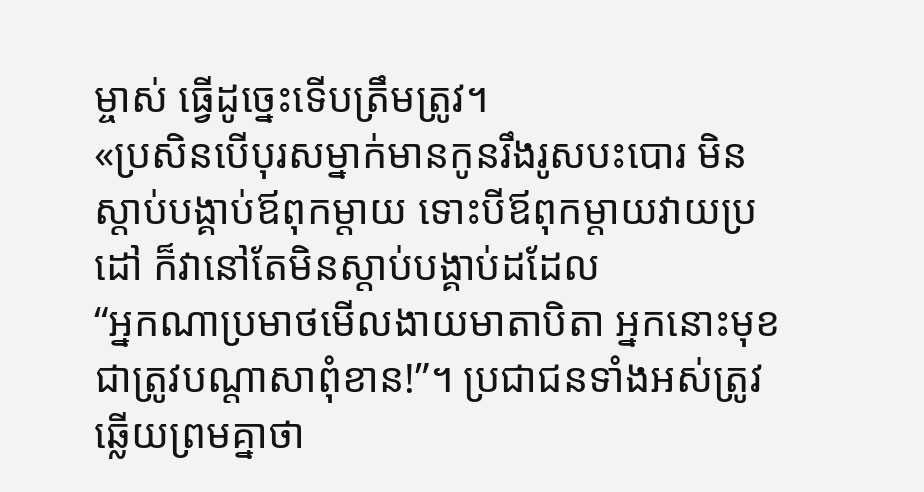ម្ចាស់ ធ្វើដូច្នេះទើបត្រឹមត្រូវ។
«ប្រសិនបើបុរសម្នាក់មានកូនរឹងរូសបះបោរ មិនស្ដាប់បង្គាប់ឪពុកម្ដាយ ទោះបីឪពុកម្ដាយវាយប្រដៅ ក៏វានៅតែមិនស្ដាប់បង្គាប់ដដែល
“អ្នកណាប្រមាថមើលងាយមាតាបិតា អ្នកនោះមុខជាត្រូវបណ្ដាសាពុំខាន!”។ ប្រជាជនទាំងអស់ត្រូវឆ្លើយព្រមគ្នាថា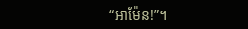“អាម៉ែន!”។